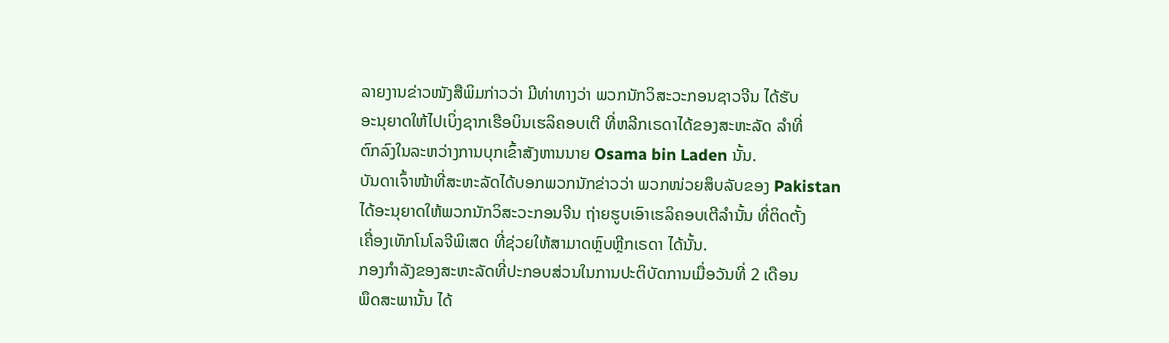ລາຍງານຂ່າວໜັງສືພິມກ່າວວ່າ ມີທ່າທາງວ່າ ພວກນັກວິສະວະກອນຊາວຈີນ ໄດ້ຮັບ
ອະນຸຍາດໃຫ້ໄປເບິ່ງຊາກເຮືອບິນເຮລິຄອບເຕີ ທີ່ຫລີກເຣດາໄດ້ຂອງສະຫະລັດ ລໍາທີ່
ຕົກລົງໃນລະຫວ່າງການບຸກເຂົ້າສັງຫານນາຍ Osama bin Laden ນັ້ນ.
ບັນດາເຈົ້າໜ້າທີ່ສະຫະລັດໄດ້ບອກພວກນັກຂ່າວວ່າ ພວກໜ່ວຍສຶບລັບຂອງ Pakistan
ໄດ້ອະນຸຍາດໃຫ້ພວກນັກວິສະວະກອນຈີນ ຖ່າຍຮູບເອົາເຮລິຄອບເຕີລໍານັ້ນ ທີ່ຕິດຕັ້ງ
ເຄື່ອງເທັກໂນໂລຈີພິເສດ ທີ່ຊ່ວຍໃຫ້ສາມາດຫຼົບຫຼີກເຣດາ ໄດ້ນັ້ນ.
ກອງກໍາລັງຂອງສະຫະລັດທີ່ປະກອບສ່ວນໃນການປະຕິບັດການເມື່ອວັນທີ່ 2 ເດືອນ
ພຶດສະພານັ້ນ ໄດ້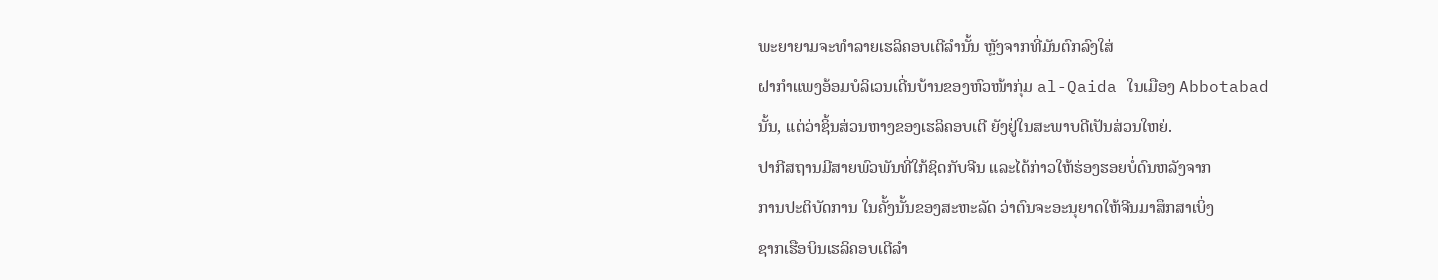ພະຍາຍາມຈະທໍາລາຍເຮລິຄອບເຕີລໍານັ້ນ ຫຼັງຈາກທີ່ມັນຕົກລົງໃສ່
ຝາກໍາແພງອ້ອມບໍລິເວນເດີ່ນບ້ານຂອງຫົວໜ້າກຸ່ມ al-Qaida ໃນເມືອງ Abbotabad
ນັ້ນ, ແຕ່ວ່າຊິ້ນສ່ວນຫາງຂອງເຮລິຄອບເຕີ ຍັງຢູ່ໃນສະພາບດີເປັນສ່ວນໃຫຍ່.
ປາກີສຖານມີສາຍພົວພັນທີ່ໃກ້ຊິດກັບຈີນ ແລະໄດ້ກ່າວໃຫ້ຮ່ອງຮອຍບໍ່ດົນຫລັງຈາກ
ການປະຕິບັດການ ໃນຄັ້ງນັ້ນຂອງສະຫະລັດ ວ່າຕົນຈະອະນຸຍາດໃຫ້ຈີນມາສຶກສາເບິ່ງ
ຊາກເຮືອບິນເຮລິຄອບເຕີລໍາ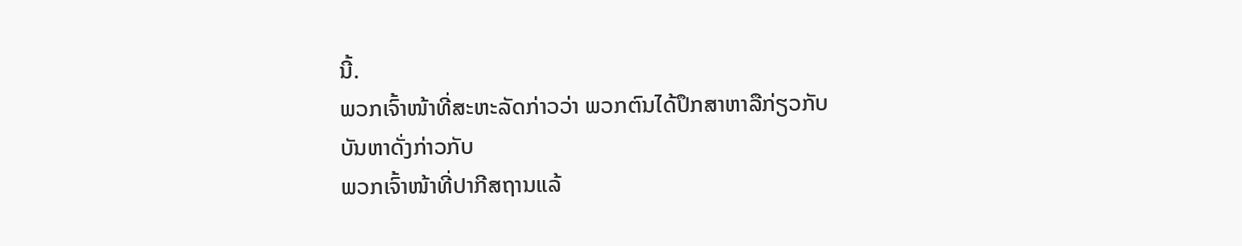ນີ້.
ພວກເຈົ້າໜ້າທີ່ສະຫະລັດກ່າວວ່າ ພວກຕົນໄດ້ປຶກສາຫາລືກ່ຽວກັບບັນຫາດັ່ງກ່າວກັບ
ພວກເຈົ້າໜ້າທີ່ປາກີສຖານແລ້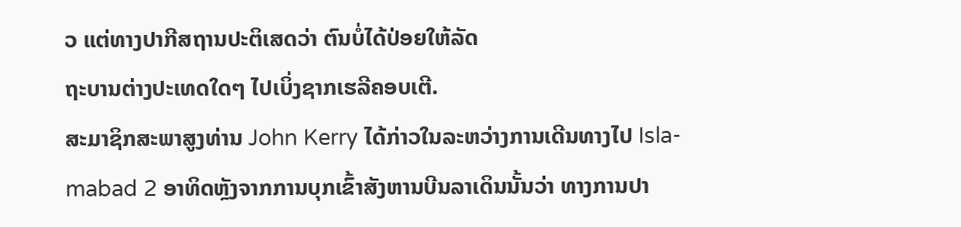ວ ແຕ່ທາງປາກີສຖານປະຕິເສດວ່າ ຕົນບໍ່ໄດ້ປ່ອຍໃຫ້ລັດ
ຖະບານຕ່າງປະເທດໃດໆ ໄປເບິ່ງຊາກເຮລີຄອບເຕີ.
ສະມາຊິກສະພາສູງທ່ານ John Kerry ໄດ້ກ່າວໃນລະຫວ່າງການເດີນທາງໄປ Isla-
mabad 2 ອາທິດຫຼັງຈາກການບຸກເຂົ້າສັງຫານບີນລາເດິນນັ້ນວ່າ ທາງການປາ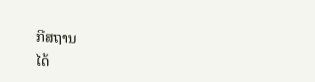ກີສຖານ
ໄດ້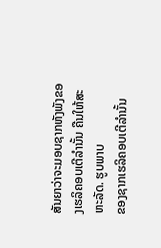ສັນຍາວ່າຈະມອບຊາກຫັງພັງຂອງເຮລິຄອບເຕີລໍານັ້ນ ຄືນໃຫ້ສະຫະລັດ. ຮູບພາບ
ຂອງຊາກເຮລິຄອບເຕີລໍານັ້ນ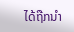ໄດ້ຖືກນໍາ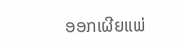ອອກເຜີຍແພ່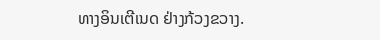ທາງອິນເຕີເນດ ຢ່າງກ້ວງຂວາງ.